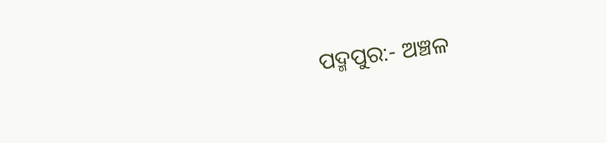ପଦ୍ମପୁର:- ଅଞ୍ଚଳ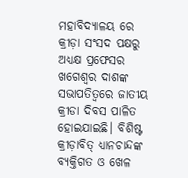ମହାବିଦ୍ୟାଳୟ ରେ କ୍ରୀଡ଼ା ସଂସଦ ପକ୍ଷରୁ ଅଧ୍ୟକ୍ଷ ପ୍ରଫେସର ଖଗେଶ୍ବର ଦାଶଙ୍କ ସଭାପତିତ୍ବରେ ଜାତୀୟ କ୍ରୀଡା ଦିବସ ପାଳିତ ହୋଇଯାଇଛି। ବିଶିଷ୍ଟ କ୍ରୀଡ଼ାବିତ୍ ଧ୍ୟାନଚାନ୍ଦଙ୍କ ବ୍ୟକ୍ତିଗତ ଓ ଖେଳ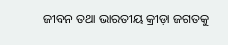ଜୀବନ ତଥା ଭାରତୀୟ କ୍ରୀଡ଼ା ଜଗତକୁ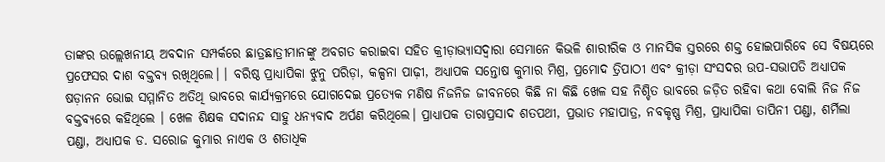ତାଙ୍କର ଉଲ୍ଲେଖନୀୟ ଅବଦାନ ସମ୍ପର୍କରେ ଛାତ୍ରଛାତ୍ରୀମାନଙ୍କୁ ଅବଗତ କରାଇବା ସହିତ କ୍ରୀଡ଼ାଭ୍ୟାସଦ୍ୱାରା ସେମାନେ କିଭଳି ଶାରୀରିକ ଓ ମାନସିକ ସ୍ତରରେ ଶକ୍ତ ହୋଇପାରିବେ ସେ ବିଷୟରେ ପ୍ରଫେସର ଦାଶ ବକ୍ତବ୍ୟ ରଖିଥିଲେ। । ବରିଷ୍ଠ ପ୍ରାଧ୍ୟାପିକା ଝୁନୁ ପରିଡ଼ା, କଳ୍ପନା ପାଢ଼ୀ, ଅଧ୍ୟାପକ ସନ୍ତୋଷ କୁମାର ମିଶ୍ର, ପ୍ରମୋଦ ତ୍ରିପାଠୀ ଏବଂ କ୍ରୀଡ଼ା ସଂସଦର ଉପ-ସଭାପତି ଅଧ୍ୟାପକ ଷଡ଼ାନନ ଭୋଇ ସମ୍ମାନିତ ଅତିଥି ଭାବରେ କାର୍ଯ୍ୟକ୍ରମରେ ଯୋଗଦେଇ ପ୍ରତ୍ୟେକ ମଣିଷ ନିଜନିଜ ଜୀବନରେ କିଛି ନା କିଛି ଖେଳ ସହ ନିଶ୍ଚିତ ଭାବରେ ଜଡ଼ିତ ରହିବା କଥା ବୋଲି ନିଜ ନିଜ ବକ୍ତବ୍ୟରେ କହିଥିଲେ । ଖେଳ ଶିକ୍ଷକ ସଦାନନ୍ଦ ସାହୁ ଧନ୍ୟବାଦ ଅର୍ପଣ କରିଥିଲେ। ପ୍ରାଧ୍ୟାପକ ତାରାପ୍ରସାଦ ଶତପଥୀ, ପ୍ରଭାତ ମହାପାତ୍ର, ନବକୃଷ୍ଣ ମିଶ୍ର, ପ୍ରାଧ୍ୟାପିକା ତାପିନୀ ପଣ୍ଡା, ଶର୍ମିଲା ପଣ୍ଡା, ଅଧ୍ୟାପକ ଡ. ସରୋଜ କୁମାର ନାଏକ ଓ ଶତାଧିକ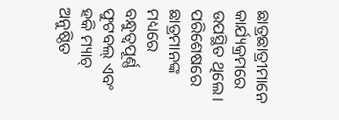ଛାତ୍ରଛାତ୍ରୀମାନେ କାର୍ଯ୍ୟକ୍ରମରେ ଉପସ୍ଥିତ ଥିଲେ। ପରିଶେଷରେ ଛାତ୍ରମାନଙ୍କ ମଧ୍ୟରେ ବନ୍ଧୁତ୍ୱପୂର୍ଣ୍ଣ ଫୁଟବଲ୍ ଏବଂ ହକି ମ୍ୟାଚ୍ ଅନୁଷ୍ଠିତ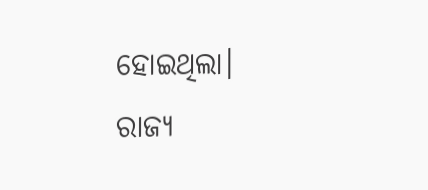ହୋଇଥିଲା।
ରାଜ୍ୟ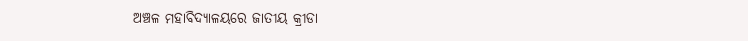ଅଞ୍ଚଳ ମହାବିଦ୍ୟାଳୟରେ ଜାତୀୟ କ୍ରୀଡା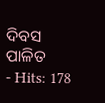ଦିବସ ପାଳିତ
- Hits: 178